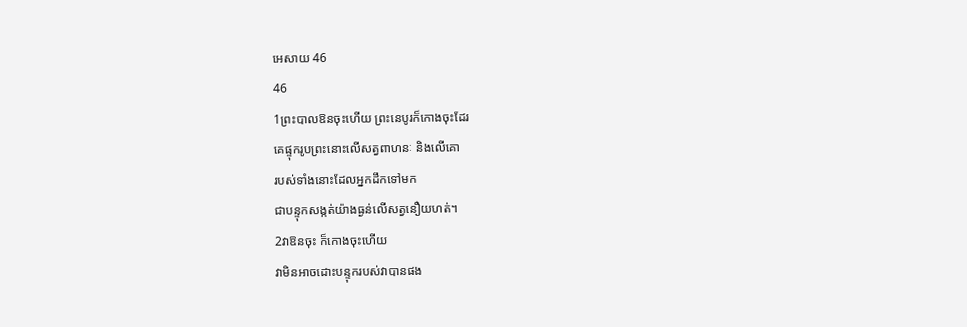អេសាយ 46
46
1ព្រះបាលឱនចុះហើយ ព្រះនេបូរក៏កោងចុះដែរ
គេផ្ទុករូបព្រះនោះលើសត្វពាហនៈ និងលើគោ
របស់ទាំងនោះដែលអ្នកដឹកទៅមក
ជាបន្ទុកសង្កត់យ៉ាងធ្ងន់លើសត្វនឿយហត់។
2វាឱនចុះ ក៏កោងចុះហើយ
វាមិនអាចដោះបន្ទុករបស់វាបានផង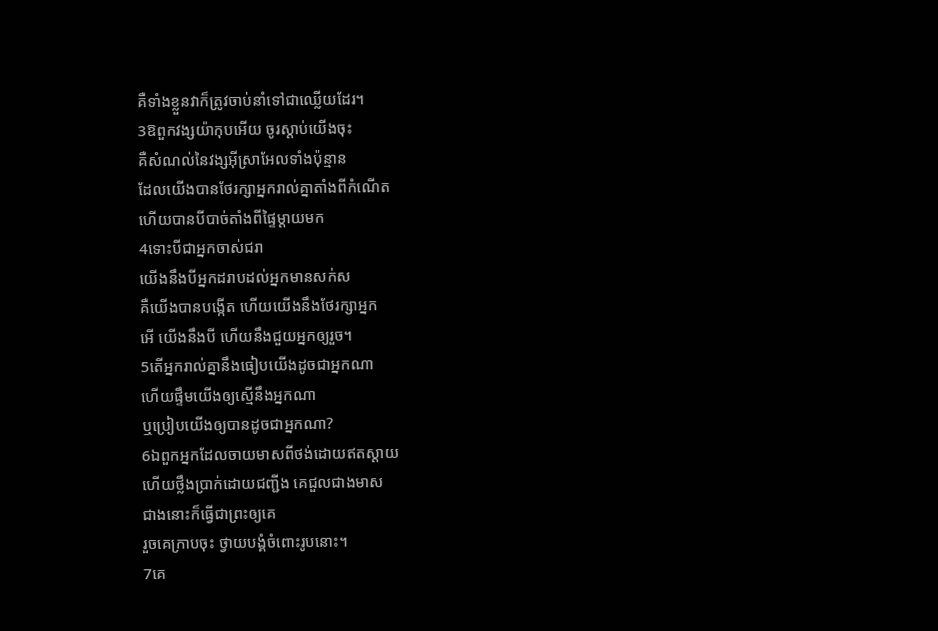គឺទាំងខ្លួនវាក៏ត្រូវចាប់នាំទៅជាឈ្លើយដែរ។
3ឱពួកវង្សយ៉ាកុបអើយ ចូរស្តាប់យើងចុះ
គឺសំណល់នៃវង្សអ៊ីស្រាអែលទាំងប៉ុន្មាន
ដែលយើងបានថែរក្សាអ្នករាល់គ្នាតាំងពីកំណើត
ហើយបានបីបាច់តាំងពីផ្ទៃម្តាយមក
4ទោះបីជាអ្នកចាស់ជរា
យើងនឹងបីអ្នកដរាបដល់អ្នកមានសក់ស
គឺយើងបានបង្កើត ហើយយើងនឹងថែរក្សាអ្នក
អើ យើងនឹងបី ហើយនឹងជួយអ្នកឲ្យរួច។
5តើអ្នករាល់គ្នានឹងធៀបយើងដូចជាអ្នកណា
ហើយផ្ទឹមយើងឲ្យស្មើនឹងអ្នកណា
ឬប្រៀបយើងឲ្យបានដូចជាអ្នកណា?
6ឯពួកអ្នកដែលចាយមាសពីថង់ដោយឥតស្តាយ
ហើយថ្លឹងប្រាក់ដោយជញ្ជីង គេជួលជាងមាស
ជាងនោះក៏ធ្វើជាព្រះឲ្យគេ
រួចគេក្រាបចុះ ថ្វាយបង្គំចំពោះរូបនោះ។
7គេ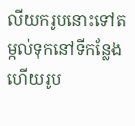លីយករូបនោះទៅតម្កល់ទុកនៅទីកន្លែង
ហើយរូប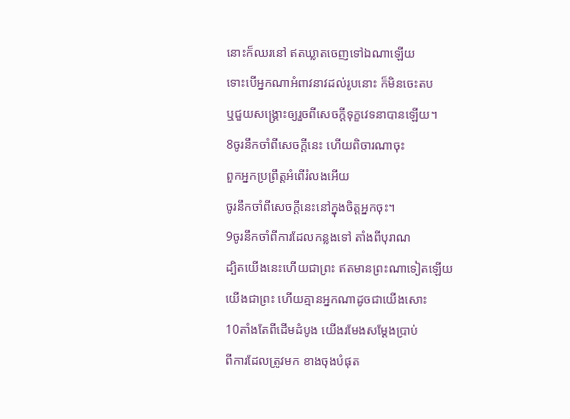នោះក៏ឈរនៅ ឥតឃ្លាតចេញទៅឯណាឡើយ
ទោះបើអ្នកណាអំពាវនាវដល់រូបនោះ ក៏មិនចេះតប
ឬជួយសង្គ្រោះឲ្យរួចពីសេចក្ដីទុក្ខវេទនាបានឡើយ។
8ចូរនឹកចាំពីសេចក្ដីនេះ ហើយពិចារណាចុះ
ពួកអ្នកប្រព្រឹត្តអំពើរំលងអើយ
ចូរនឹកចាំពីសេចក្ដីនេះនៅក្នុងចិត្តអ្នកចុះ។
9ចូរនឹកចាំពីការដែលកន្លងទៅ តាំងពីបុរាណ
ដ្បិតយើងនេះហើយជាព្រះ ឥតមានព្រះណាទៀតឡើយ
យើងជាព្រះ ហើយគ្មានអ្នកណាដូចជាយើងសោះ
10តាំងតែពីដើមដំបូង យើងរមែងសម្ដែងប្រាប់
ពីការដែលត្រូវមក ខាងចុងបំផុត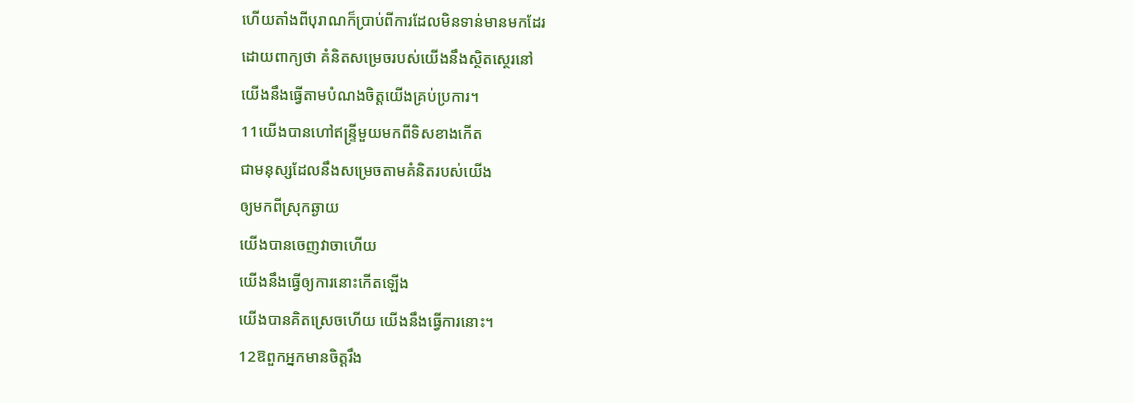ហើយតាំងពីបុរាណក៏ប្រាប់ពីការដែលមិនទាន់មានមកដែរ
ដោយពាក្យថា គំនិតសម្រេចរបស់យើងនឹងស្ថិតស្ថេរនៅ
យើងនឹងធ្វើតាមបំណងចិត្តយើងគ្រប់ប្រការ។
11យើងបានហៅឥន្ទ្រីមួយមកពីទិសខាងកើត
ជាមនុស្សដែលនឹងសម្រេចតាមគំនិតរបស់យើង
ឲ្យមកពីស្រុកឆ្ងាយ
យើងបានចេញវាចាហើយ
យើងនឹងធ្វើឲ្យការនោះកើតឡើង
យើងបានគិតស្រេចហើយ យើងនឹងធ្វើការនោះ។
12ឱពួកអ្នកមានចិត្តរឹង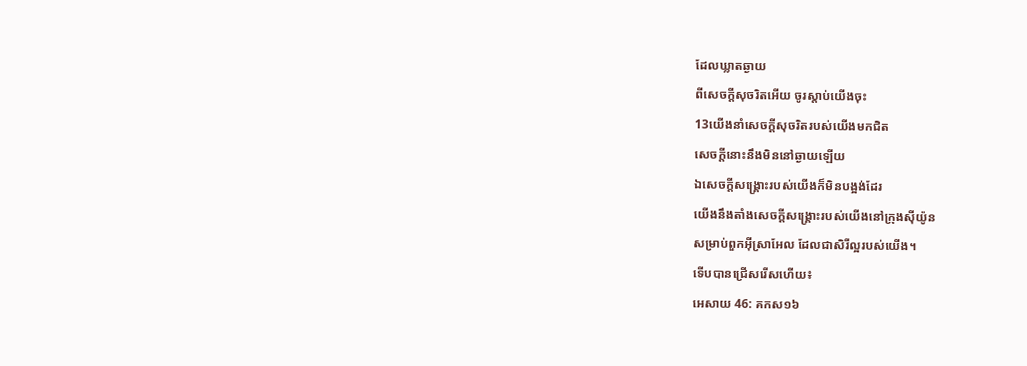ដែលឃ្លាតឆ្ងាយ
ពីសេចក្ដីសុចរិតអើយ ចូរស្តាប់យើងចុះ
13យើងនាំសេចក្ដីសុចរិតរបស់យើងមកជិត
សេចក្ដីនោះនឹងមិននៅឆ្ងាយឡើយ
ឯសេចក្ដីសង្គ្រោះរបស់យើងក៏មិនបង្អង់ដែរ
យើងនឹងតាំងសេចក្ដីសង្គ្រោះរបស់យើងនៅក្រុងស៊ីយ៉ូន
សម្រាប់ពួកអ៊ីស្រាអែល ដែលជាសិរីល្អរបស់យើង។
ទើបបានជ្រើសរើសហើយ៖
អេសាយ 46: គកស១៦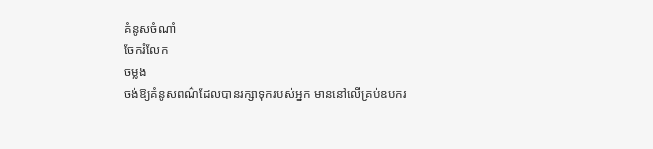គំនូសចំណាំ
ចែករំលែក
ចម្លង
ចង់ឱ្យគំនូសពណ៌ដែលបានរក្សាទុករបស់អ្នក មាននៅលើគ្រប់ឧបករ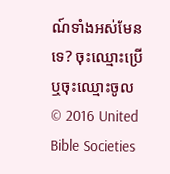ណ៍ទាំងអស់មែនទេ? ចុះឈ្មោះប្រើ ឬចុះឈ្មោះចូល
© 2016 United Bible Societies